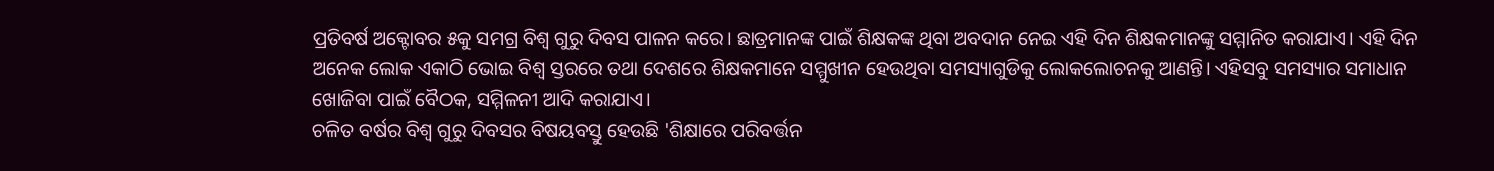ପ୍ରତିବର୍ଷ ଅକ୍ଟୋବର ୫କୁ ସମଗ୍ର ବିଶ୍ୱ ଗୁରୁ ଦିବସ ପାଳନ କରେ। ଛାତ୍ରମାନଙ୍କ ପାଇଁ ଶିକ୍ଷକଙ୍କ ଥିବା ଅବଦାନ ନେଇ ଏହି ଦିନ ଶିକ୍ଷକମାନଙ୍କୁ ସମ୍ମାନିତ କରାଯାଏ। ଏହି ଦିନ ଅନେକ ଲୋକ ଏକାଠି ଭୋଇ ବିଶ୍ୱ ସ୍ତରରେ ତଥା ଦେଶରେ ଶିକ୍ଷକମାନେ ସମ୍ମୁଖୀନ ହେଉଥିବା ସମସ୍ୟାଗୁଡିକୁ ଲୋକଲୋଚନକୁ ଆଣନ୍ତି। ଏହିସବୁ ସମସ୍ୟାର ସମାଧାନ ଖୋଜିବା ପାଇଁ ବୈଠକ, ସମ୍ମିଳନୀ ଆଦି କରାଯାଏ।
ଚଳିତ ବର୍ଷର ବିଶ୍ୱ ଗୁରୁ ଦିବସର ବିଷୟବସ୍ତୁ ହେଉଛି 'ଶିକ୍ଷାରେ ପରିବର୍ତ୍ତନ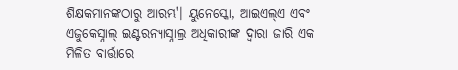ଶିକ୍ଷକମାନଙ୍କଠାରୁ ଆରମ୍ଭ'। ୟୁନେସ୍କୋ, ଆଇଏଲ୍ଏ ଏବଂ ଏଜୁକେସ୍ନାଲ୍ ଇଣ୍ଟରନ୍ୟାସ୍ନାଲ୍ର ଅଧିକାରୀଙ୍କ ଦ୍ୱାରା ଜାରି ଏକ ମିଳିତ ବାର୍ତ୍ତାରେ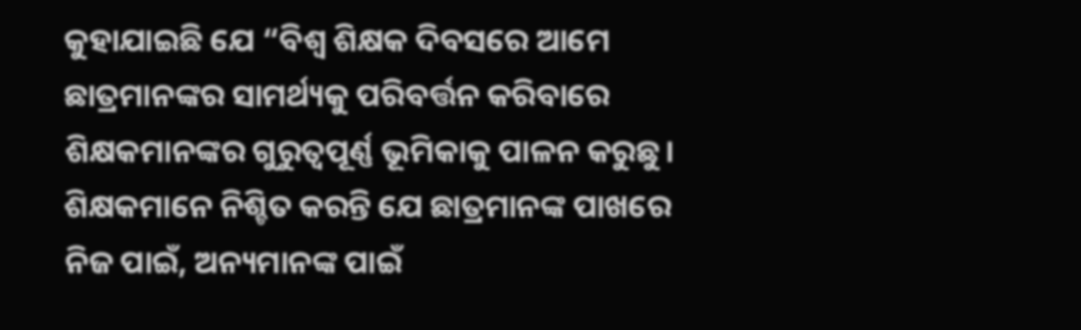କୁହାଯାଇଛି ଯେ “ବିଶ୍ୱ ଶିକ୍ଷକ ଦିବସରେ ଆମେ ଛାତ୍ରମାନଙ୍କର ସାମର୍ଥ୍ୟକୁ ପରିବର୍ତ୍ତନ କରିବାରେ ଶିକ୍ଷକମାନଙ୍କର ଗୁରୁତ୍ୱପୂର୍ଣ୍ଣ ଭୂମିକାକୁ ପାଳନ କରୁଛୁ। ଶିକ୍ଷକମାନେ ନିଶ୍ଚିତ କରନ୍ତି ଯେ ଛାତ୍ରମାନଙ୍କ ପାଖରେ ନିଜ ପାଇଁ, ଅନ୍ୟମାନଙ୍କ ପାଇଁ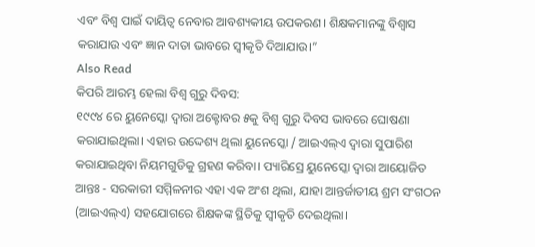ଏବଂ ବିଶ୍ୱ ପାଇଁ ଦାୟିତ୍ୱ ନେବାର ଆବଶ୍ୟକୀୟ ଉପକରଣ। ଶିକ୍ଷକମାନଙ୍କୁ ବିଶ୍ୱାସ କରାଯାଉ ଏବଂ ଜ୍ଞାନ ଦାତା ଭାବରେ ସ୍ୱୀକୃତି ଦିଆଯାଉ।”
Also Read
କିପରି ଆରମ୍ଭ ହେଲା ବିଶ୍ୱ ଗୁରୁ ଦିବସ:
୧୯୯୪ ରେ ୟୁନେସ୍କୋ ଦ୍ୱାରା ଅକ୍ଟୋବର ୫କୁ ବିଶ୍ୱ ଗୁରୁ ଦିବସ ଭାବରେ ଘୋଷଣା କରାଯାଇଥିଲା। ଏହାର ଉଦ୍ଦେଶ୍ୟ ଥିଲା ୟୁନେସ୍କୋ / ଆଇଏଲ୍ଏ ଦ୍ୱାରା ସୁପାରିଶ କରାଯାଇଥିବା ନିୟମଗୁଡିକୁ ଗ୍ରହଣ କରିବା। ପ୍ୟାରିସ୍ରେ ୟୁନେସ୍କୋ ଦ୍ୱାରା ଆୟୋଜିତ ଆନ୍ତଃ - ସରକାରୀ ସମ୍ମିଳନୀର ଏହା ଏକ ଅଂଶ ଥିଲା, ଯାହା ଆନ୍ତର୍ଜାତୀୟ ଶ୍ରମ ସଂଗଠନ (ଆଇଏଲ୍ଏ) ସହଯୋଗରେ ଶିକ୍ଷକଙ୍କ ସ୍ଥିତିକୁ ସ୍ୱୀକୃତି ଦେଇଥିଲା।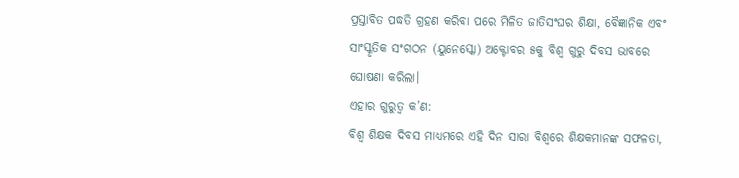ପ୍ରସ୍ତାବିତ ପଦ୍ଧତି ଗ୍ରହଣ କରିବା ପରେ ମିଳିତ ଜାତିସଂଘର ଶିକ୍ଷା, ବୈଜ୍ଞାନିକ ଏବଂ ସାଂସ୍କୃତିକ ସଂଗଠନ (ୟୁନେସ୍କୋ) ଅକ୍ଟୋବର ୫କୁ ବିଶ୍ୱ ଗୁରୁ ଦିବସ ଭାବରେ ଘୋଷଣା କରିଲା।
ଏହାର ଗୁରୁତ୍ୱ କ’ଣ:
ବିଶ୍ୱ ଶିକ୍ଷକ ଦିବସ ମାଧ୍ୟମରେ ଏହି ଦିନ ସାରା ବିଶ୍ୱରେ ଶିକ୍ଷକମାନଙ୍କ ସଫଳତା,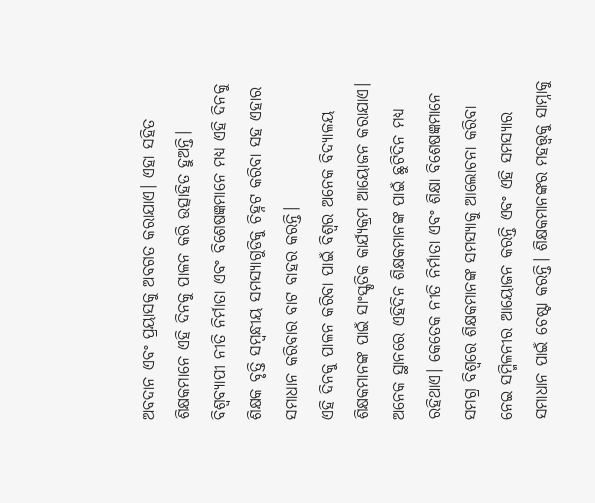ଅବଦାନ ଏବଂ ପ୍ରୟାସକୁ ଅବଗତ କରାଯାଏ। ଏହା ସହିତ ଶିକ୍ଷକମାନେ ଏହି ଦିନକୁ ପାଳନ କରି ଉତ୍ସାହିତ ହୁଅନ୍ତି। ବିଶ୍ୱବ୍ୟାପୀ ନୀତି ନିର୍ମାତା ଏବଂ ବିଶେଷଜ୍ଞମାନେ ମଧ୍ୟ ଏହି ଦିନକୁ ଶିକ୍ଷକ ବୃତ୍ତି ସମ୍ବନ୍ଧୀୟ ସମସ୍ୟାଗୁଡିକୁ ଚିହ୍ନଟ କରିବା ସହ ଏହାର ସମାଧାନ କରିବାର ବାଟ ବାହର କରନ୍ତି।
ଏହି ଦିନକୁ ପାଳନ କରିବା ପାଇଁ ବିଶ୍ୱର ଅନେକ ବିଦ୍ୟାଳୟ ଶିକ୍ଷକମାନଙ୍କ ପାଇଁ ସାଂସ୍କୃତିକ କାର୍ଯ୍ୟକ୍ରମ ଆୟୋଜନ କରାଯାଏ। ଅନେକ ସ୍ଥାନରେ ଏହିଦିନ ଶିକ୍ଷକମାନଙ୍କ ପାଇଁ ଛୁଟିଦିନ ମଧ୍ୟ ରହିଥାଏ। କେତେକ ନୀତି ନିର୍ମାତା ଏବଂ ଶିକ୍ଷା ବିଶେଷଜ୍ଞମାନେ ସମଗ୍ର ବିଶ୍ୱରେ ଶିକ୍ଷକମାନଙ୍କ ସମସ୍ୟାକୁ ଆଲୋଚନା କରିବା ନେଇ ସମ୍ମିଳନୀର ଆୟୋଜନ କରନ୍ତି ଏବଂ ଏହି ସମସ୍ୟାର ସମାଧାନ ପାଇଁ ଚେଷ୍ଟା କରନ୍ତି। ଶିକ୍ଷକମାନଙ୍କର ମହତ୍ତ୍ୱକୁ ସାମ୍ନାକୁ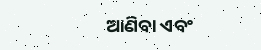ଆଣିବା ଏବଂ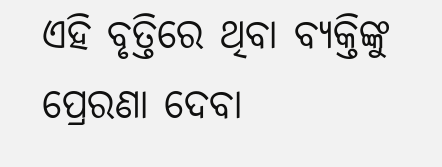ଏହି ବୃତ୍ତିରେ ଥିବା ବ୍ୟକ୍ତିଙ୍କୁ ପ୍ରେରଣା ଦେବା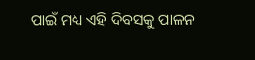ପାଇଁ ମଧ୍ୟ ଏହି ଦିବସକୁ ପାଳନ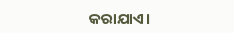କରାଯାଏ।